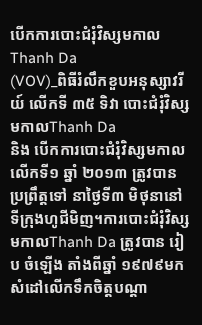បើកការបោះជំរុំវិស្សមកាល Thanh Da
(VOV)_ពិធីរំលឹកខួបអនុស្សាវរីយ៍ លើកទី ៣៥ ទិវា បោះជំរុំវិស្សមកាលThanh Da
និង បើកការបោះជំរុំវិស្សមកាលលើកទី១ ឆ្នាំ ២០១៣ ត្រូវបានប្រព្រឹត្តទៅ នាថ្ងៃទី៣ មិថុនានៅទីក្រុងហូជីមិញ។ការបោះជំរុំវិស្សមកាលThanh Da ត្រូវបាន រៀប ចំឡើង តាំងពីឆ្នាំ ១៩៧៩មក សំដៅលើកទឹកចិត្តបណ្ដា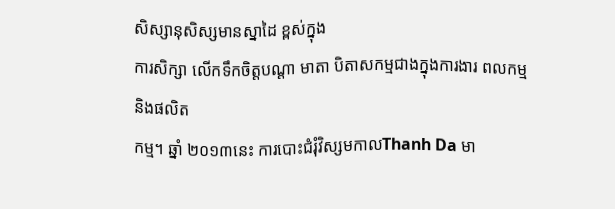សិស្សានុសិស្សមានស្នាដៃ ខ្ពស់ក្នុង
ការសិក្សា លើកទឹកចិត្តបណ្ដា មាតា បិតាសកម្មជាងក្នុងការងារ ពលកម្មនិងផលិត
កម្ម។ ឆ្នាំ ២០១៣នេះ ការបោះជំរុំវិស្សមកាលThanh Da មា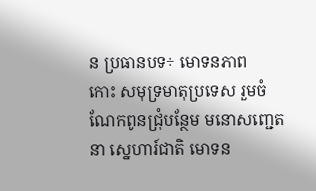ន ប្រធានបទ÷ មោទនភាព
កោះ សមុទ្រមាតុប្រទេស រួមចំណែកពូនជ្រុំបន្ថែម មនោសញ្ជេតនា ស្នេហារ៍ជាតិ មោទន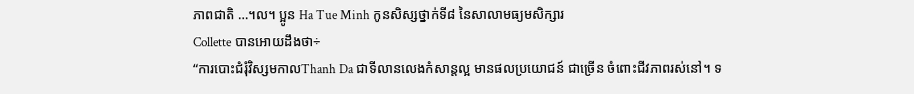ភាពជាតិ …។ល។ ប្អូន Ha Tue Minh កូនសិស្សថ្នាក់ទី៨ នៃសាលាមធ្យមសិក្សារ
Collette បានអោយដឹងថា÷
“ការបោះជំរុំវិស្សមកាលThanh Da ជាទីលានលេងកំសាន្តល្អ មានផលប្រយោជន៍ ជាច្រើន ចំពោះជីវភាពរស់នៅ។ ទ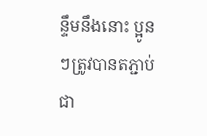ន្ទឹមនឹងនោះ ប្អូនៗត្រូវបានតភ្ជាប់ជា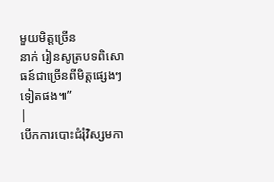មួយមិត្តច្រើន
នាក់ រៀនសូត្របទពិសោធន៍ជាច្រើនពីមិត្តផ្សេងៗទៀតផង៕”
|
បើកការបោះជំរុំវិស្សមកា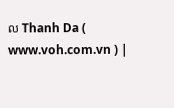ល Thanh Da ( www.voh.com.vn ) |